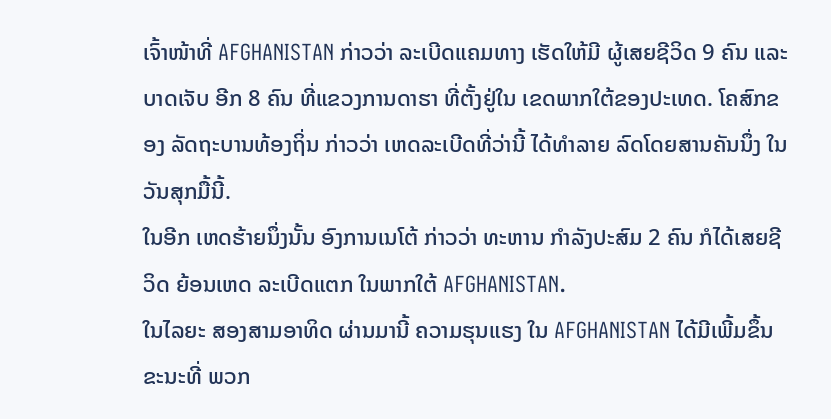ເຈົ້າໜ້າທີ່ AFGHANISTAN ກ່າວວ່າ ລະເບີດແຄມທາງ ເຮັດໃຫ້ມີ ຜູ້ເສຍຊີວິດ 9 ຄົນ ແລະບາດເຈັບ ອີກ 8 ຄົນ ທີ່ແຂວງການດາຮາ ທີ່ຕັ້ງຢູ່ໃນ ເຂດພາກໃຕ້ຂອງປະເທດ. ໂຄສົກຂອງ ລັດຖະບານທ້ອງຖິ່ນ ກ່າວວ່າ ເຫດລະເບີດທີ່ວ່ານີ້ ໄດ້ທຳລາຍ ລົດໂດຍສານຄັນນຶ່ງ ໃນວັນສຸກມື້ນີ້.
ໃນອີກ ເຫດຮ້າຍນຶ່ງນັ້ນ ອົງການເນໂຕ້ ກ່າວວ່າ ທະຫານ ກຳລັງປະສົມ 2 ຄົນ ກໍໄດ້ເສຍຊີວິດ ຍ້ອນເຫດ ລະເບີດແຕກ ໃນພາກໃຕ້ AFGHANISTAN.
ໃນໄລຍະ ສອງສາມອາທິດ ຜ່ານມານີ້ ຄວາມຮຸນແຮງ ໃນ AFGHANISTAN ໄດ້ມີເພີ້ມຂຶ້ນ ຂະນະທີ່ ພວກ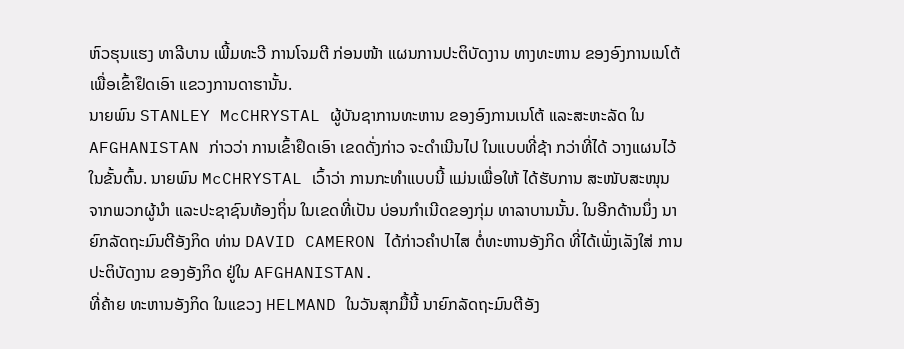ຫົວຮຸນແຮງ ທາລີບານ ເພີ້ມທະວີ ການໂຈມຕີ ກ່ອນໜ້າ ແຜນການປະຕິບັດງານ ທາງທະຫານ ຂອງອົງການເນໂຕ້ ເພື່ອເຂົ້າຢຶດເອົາ ແຂວງການດາຮານັ້ນ.
ນາຍພົນ STANLEY McCHRYSTAL ຜູ້ບັນຊາການທະຫານ ຂອງອົງການເນໂຕ້ ແລະສະຫະລັດ ໃນ AFGHANISTAN ກ່າວວ່າ ການເຂົ້າຢຶດເອົາ ເຂດດັ່ງກ່າວ ຈະດຳເນີນໄປ ໃນແບບທີ່ຊ້າ ກວ່າທີ່ໄດ້ ວາງແຜນໄວ້ ໃນຂັ້ນຕົ້ນ. ນາຍພົນ McCHRYSTAL ເວົ້າວ່າ ການກະທຳແບບນີ້ ແມ່ນເພື່ອໃຫ້ ໄດ້ຮັບການ ສະໜັບສະໜຸນ ຈາກພວກຜູ້ນຳ ແລະປະຊາຊົນທ້ອງຖິ່ນ ໃນເຂດທີ່ເປັນ ບ່ອນກຳເນີດຂອງກຸ່ມ ທາລາບານນັ້ນ. ໃນອີກດ້ານນຶ່ງ ນາຍົກລັດຖະມົນຕີອັງກິດ ທ່ານ DAVID CAMERON ໄດ້ກ່າວຄຳປາໄສ ຕໍ່ທະຫານອັງກິດ ທີ່ໄດ້ເພັ່ງເລັງໃສ່ ການປະຕິບັດງານ ຂອງອັງກິດ ຢູ່ໃນ AFGHANISTAN.
ທີ່ຄ້າຍ ທະຫານອັງກິດ ໃນແຂວງ HELMAND ໃນວັນສຸກມື້ນີ້ ນາຍົກລັດຖະມົນຕີອັງ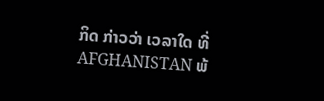ກິດ ກ່າວວ່າ ເວລາໃດ ທີ່ AFGHANISTAN ພ້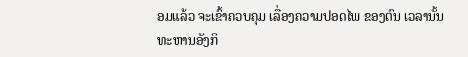ອມແລ້ວ ຈະເຂົ້າຄວບຄຸມ ເລື່ອງຄວາມປອດໄພ ຂອງຕົນ ເວລານັ້ນ ທະຫານອັງກິ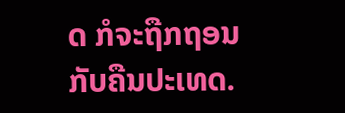ດ ກໍຈະຖືກຖອນ ກັບຄືນປະເທດ.